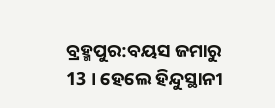ବ୍ରହ୍ମପୁର:ବୟସ ଜମାରୁ 13 । ହେଲେ ହିନ୍ଦୁସ୍ଥାନୀ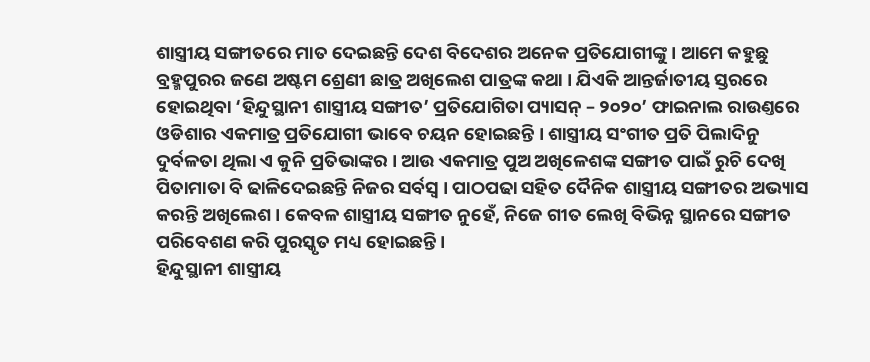ଶାସ୍ତ୍ରୀୟ ସଙ୍ଗୀତରେ ମାତ ଦେଇଛନ୍ତି ଦେଶ ବିଦେଶର ଅନେକ ପ୍ରତିଯୋଗୀଙ୍କୁ । ଆମେ କହୁଛୁ ବ୍ରହ୍ମପୁରର ଜଣେ ଅଷ୍ଟମ ଶ୍ରେଣୀ ଛାତ୍ର ଅଖିଲେଶ ପାତ୍ରଙ୍କ କଥା । ଯିଏକି ଆନ୍ତର୍ଜାତୀୟ ସ୍ତରରେ ହୋଇଥିବା ‘ହିନ୍ଦୁସ୍ଥାନୀ ଶାସ୍ତ୍ରୀୟ ସଙ୍ଗୀତ’ ପ୍ରତିଯୋଗିତା ପ୍ୟାସନ୍ – ୨୦୨୦’ ଫାଇନାଲ ରାଉଣ୍ତରେ ଓଡିଶାର ଏକମାତ୍ର ପ୍ରତିଯୋଗୀ ଭାବେ ଚୟନ ହୋଇଛନ୍ତି । ଶାସ୍ତ୍ରୀୟ ସଂଗୀତ ପ୍ରତି ପିଲାଦିନୁ ଦୁର୍ବଳତା ଥିଲା ଏ କୁନି ପ୍ରତିଭାଙ୍କର । ଆଉ ଏକମାତ୍ର ପୁଅ ଅଖିଳେଶଙ୍କ ସଙ୍ଗୀତ ପାଇଁ ରୁଚି ଦେଖି ପିତାମାତା ବି ଢାଳିଦେଇଛନ୍ତି ନିଜର ସର୍ବସ୍ବ । ପାଠପଢା ସହିତ ଦୈନିକ ଶାସ୍ତ୍ରୀୟ ସଙ୍ଗୀତର ଅଭ୍ୟାସ କରନ୍ତି ଅଖିଲେଶ । କେବଳ ଶାସ୍ତ୍ରୀୟ ସଙ୍ଗୀତ ନୁହେଁ, ନିଜେ ଗୀତ ଲେଖି ବିଭିନ୍ନ ସ୍ଥାନରେ ସଙ୍ଗୀତ ପରିବେଶଣ କରି ପୁରସ୍କୃତ ମଧ୍ୟ ହୋଇଛନ୍ତି ।
ହିନ୍ଦୁସ୍ଥାନୀ ଶାସ୍ତ୍ରୀୟ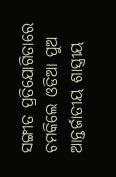ସଙ୍ଗୀତ ପ୍ରତିଯୋଗିତାରେ ଚମକିଲେ ଓଡିଆ ପୁଅ
ଆନ୍ତର୍ଜାତୀୟ ଶାସ୍ତ୍ରୀୟ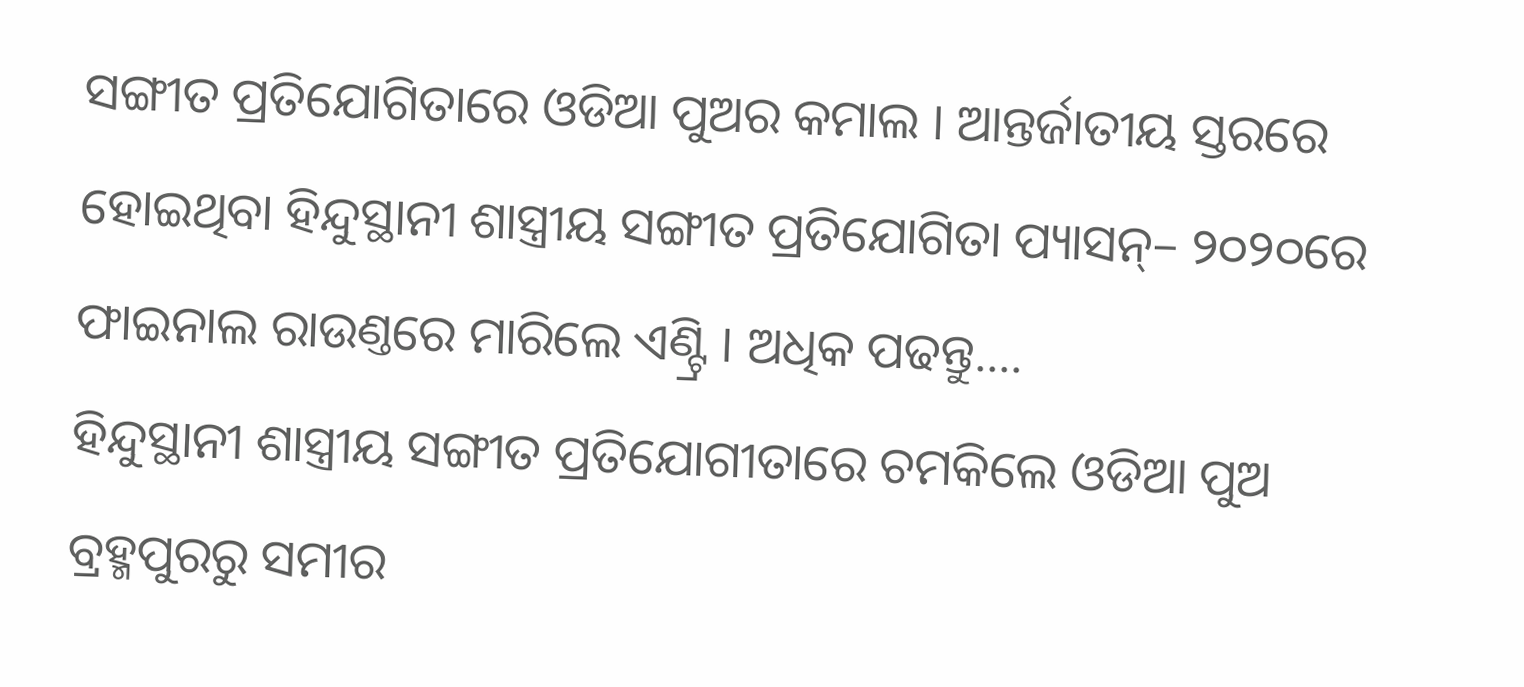ସଙ୍ଗୀତ ପ୍ରତିଯୋଗିତାରେ ଓଡିଆ ପୁଅର କମାଲ । ଆନ୍ତର୍ଜାତୀୟ ସ୍ତରରେ ହୋଇଥିବା ହିନ୍ଦୁସ୍ଥାନୀ ଶାସ୍ତ୍ରୀୟ ସଙ୍ଗୀତ ପ୍ରତିଯୋଗିତା ପ୍ୟାସନ୍– ୨୦୨୦ରେ ଫାଇନାଲ ରାଉଣ୍ତରେ ମାରିଲେ ଏଣ୍ଟ୍ରି । ଅଧିକ ପଢନ୍ତୁ....
ହିନ୍ଦୁସ୍ଥାନୀ ଶାସ୍ତ୍ରୀୟ ସଙ୍ଗୀତ ପ୍ରତିଯୋଗୀତାରେ ଚମକିଲେ ଓଡିଆ ପୁଅ
ବ୍ରହ୍ମପୁରରୁ ସମୀର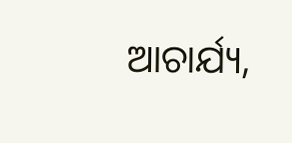ଆଚାର୍ଯ୍ୟ,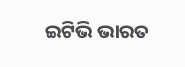ଇଟିଭି ଭାରତ